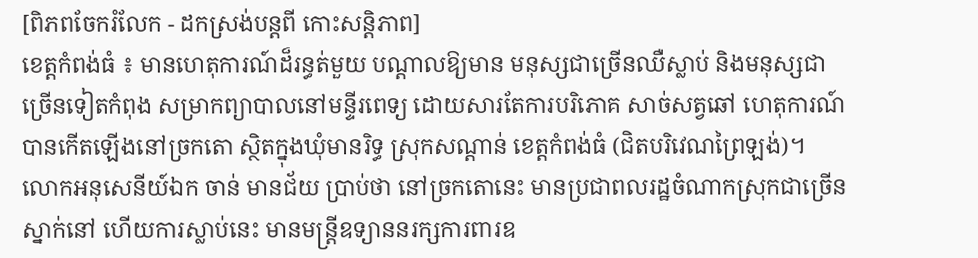[ពិភពចែករំលែក - ដកស្រង់បន្តពី កោះសន្តិភាព]
ខេត្តកំពង់ធំ ៖ មានហេតុការណ៍ដ៏រន្ធត់មួយ បណ្តាលឱ្យមាន មនុស្សជាច្រើនឈឺស្លាប់ និងមនុស្សជាច្រើនទៀតកំពុង សម្រាកព្យាបាលនៅមន្ទីរពេទ្យ ដោយសារតែការបរិភោគ សាច់សត្វឆៅ ហេតុការណ៍បានកើតឡើងនៅច្រកតោ ស្ថិតក្នុងឃុំមានរិទ្ធ ស្រុកសណ្តាន់ ខេត្តកំពង់ធំ (ជិតបរិវេណព្រៃឡង់)។
លោកអនុសេនីយ៍ឯក ចាន់ មានជ័យ ប្រាប់ថា នៅច្រកតោនេះ មានប្រជាពលរដ្ឋចំណាកស្រុកជាច្រើនស្នាក់នៅ ហើយការស្លាប់នេះ មានមន្ត្រីឧទ្យាននរក្សការពារឧ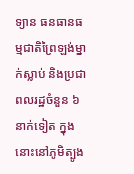ទ្យាន ធនធានធម្មជាតិព្រៃឡង់ម្នាក់ស្លាប់ និងប្រជាពលរដ្ឋចំនួន ៦នាក់ទៀត ក្នុងនោះនៅភូមិត្បូង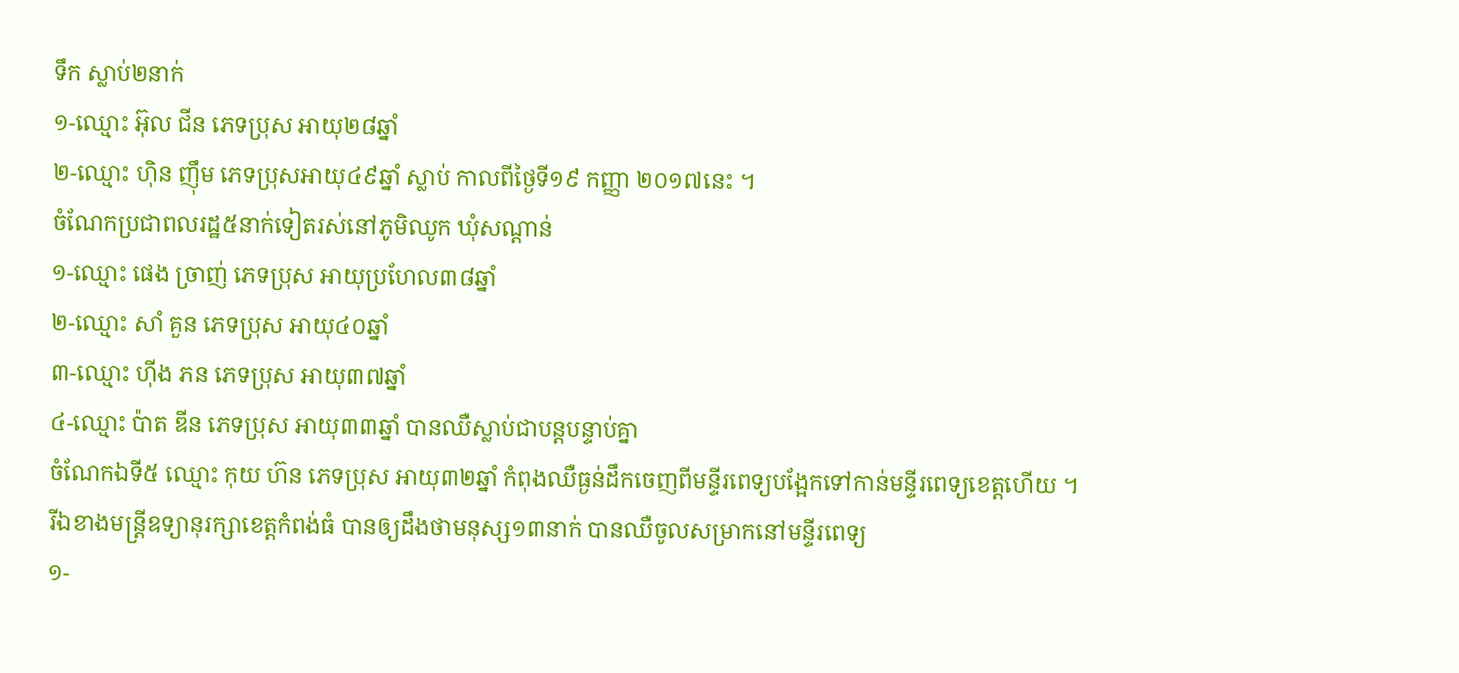ទឹក ស្លាប់២នាក់
១-ឈ្មោះ អ៊ុល ជីន ភេទប្រុស អាយុ២៨ឆ្នាំ
២-ឈ្មោះ ហ៊ិន ញ៉ឹម ភេទប្រុសអាយុ៤៩ឆ្នាំ ស្លាប់ កាលពីថ្ងៃទី១៩ កញ្ញា ២០១៧នេះ ។
ចំណែកប្រជាពលរដ្ឋ៥នាក់ទៀតរស់នៅភូមិឈូក ឃុំសណ្តាន់
១-ឈ្មោះ ផេង ច្រាញ់ ភេទប្រុស អាយុប្រហែល៣៨ឆ្នាំ
២-ឈ្មោះ សាំ គួន ភេទប្រុស អាយុ៤០ឆ្នាំ
៣-ឈ្មោះ ហ៊ីង ភន ភេទប្រុស អាយុ៣៧ឆ្នាំ
៤-ឈ្មោះ ប៉ាត ឌីន ភេទប្រុស អាយុ៣៣ឆ្នាំ បានឈឺស្លាប់ជាបន្តបន្ទាប់គ្នា
ចំណែកឯទី៥ ឈ្មោះ កុយ ហ៊ន ភេទប្រុស អាយុ៣២ឆ្នាំ កំពុងឈឺធ្ងន់ដឹកចេញពីមន្ទីរពេទ្យបង្អែកទៅកាន់មន្ទីរពេទ្យខេត្តហើយ ។
រីឯខាងមន្ត្រីឧទ្យានុរក្សាខេត្តកំពង់ធំ បានឲ្យដឹងថាមនុស្ស១៣នាក់ បានឈឺចូលសម្រាកនៅមន្ទីរពេទ្យ
១-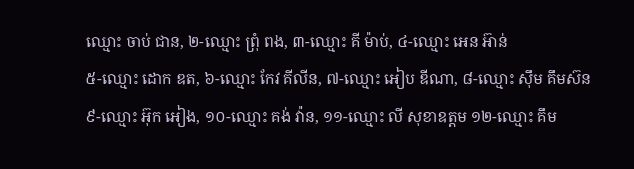ឈ្មោះ ចាប់ ជាន, ២-ឈ្មោះ ព្រុំ ពង, ៣-ឈ្មោះ គី ម៉ាប់, ៤-ឈ្មោះ អេន អ៊ាន់
៥-ឈ្មោះ ដោក ឌត, ៦-ឈ្មោះ កែវ គីលីន, ៧-ឈ្មោះ អៀប ឌីណា, ៨-ឈ្មោះ ស៊ឹម គឹមស៊ន
៩-ឈ្មោះ អ៊ុក អៀង, ១០-ឈ្មោះ គង់ វ៉ាន, ១១-ឈ្មោះ លី សុខាឧត្តម ១២-ឈ្មោះ គឹម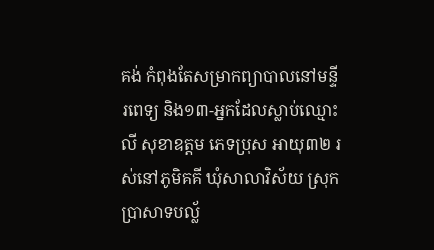គង់ កំពុងតែសម្រាកព្យាបាលនៅមន្ទីរពេទ្យ និង១៣-អ្នកដែលស្លាប់ឈ្មោះ លី សុខាឧត្តម ភេទប្រុស អាយុ៣២ រស់នៅភូមិគគី ឃុំសាលាវិស័យ ស្រុកប្រាសាទបល្ល័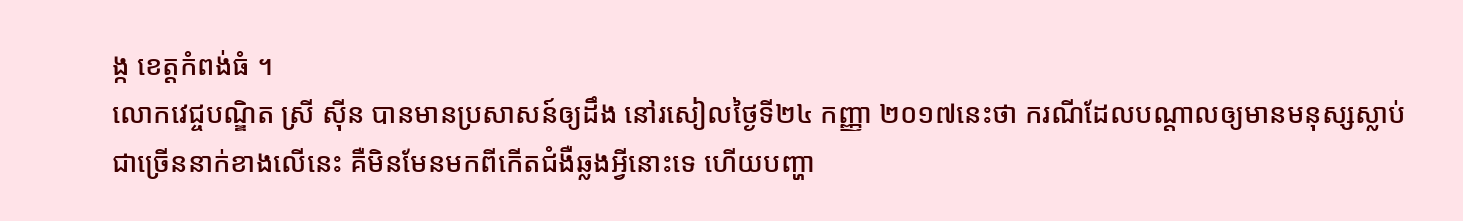ង្ក ខេត្តកំពង់ធំ ។
លោកវេជ្ចបណ្ឌិត ស្រី ស៊ីន បានមានប្រសាសន៍ឲ្យដឹង នៅរសៀលថ្ងៃទី២៤ កញ្ញា ២០១៧នេះថា ករណីដែលបណ្តាលឲ្យមានមនុស្សស្លាប់ជាច្រើននាក់ខាងលើនេះ គឺមិនមែនមកពីកើតជំងឺឆ្លងអ្វីនោះទេ ហើយបញ្ហា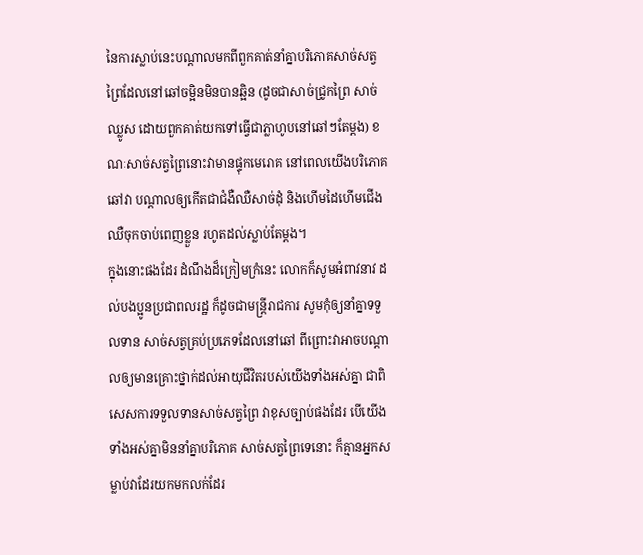នៃការស្លាប់នេះបណ្តាលមកពីពួកគាត់នាំគ្នាបរិភោគសាច់សត្វព្រៃដែលនៅឆៅចម្អិនមិនបានឆ្អិន (ដូចជាសាច់ជ្រូកព្រៃ សាច់ឈ្លូស ដោយពួកគាត់យកទៅធ្វើជាភ្លាហូបនៅឆៅៗតែម្តង) ខណៈសាច់សត្វព្រៃនោះវាមានផ្ទុកមេរោគ នៅពេលយើងបរិភោគឆៅវា បណ្តាលឲ្យកើតជាជំងឺឈឺសាច់ដុំ និងហើមដៃហើមជើង ឈឺចុកចាប់ពេញខ្លួន រហូតដល់ស្លាប់តែម្តង។
ក្នុងនោះផងដែរ ដំណឹងដ៏ក្រៀមក្រំនេះ លោកក៏សូមអំពាវនាវ ដល់បងប្អូនប្រជាពលរដ្ឋ ក៏ដូចជាមន្ត្រីរាជការ សូមកុំឲ្យនាំគ្នាទទួលទាន សាច់សត្វគ្រប់ប្រភេទដែលនៅឆៅ ពីព្រោះវាអាចបណ្តាលឲ្យមានគ្រោះថ្នាក់ដល់អាយុជីវិតរបស់យើងទាំងអស់គ្នា ជាពិសេសការទទួលទានសាច់សត្វព្រៃ វាខុសច្បាប់ផងដែរ បើយើងទាំងអស់គ្នាមិននាំគ្នាបរិភោគ សាច់សត្វព្រៃទេនោះ ក៏គ្មានអ្នកសម្លាប់វាដែរយកមកលក់ដែរ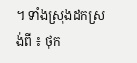។ ទាំងស្រុងដកស្រង់ពី ៖ ថុក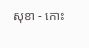សុខា - កោះ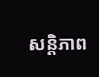សន្តិភាព